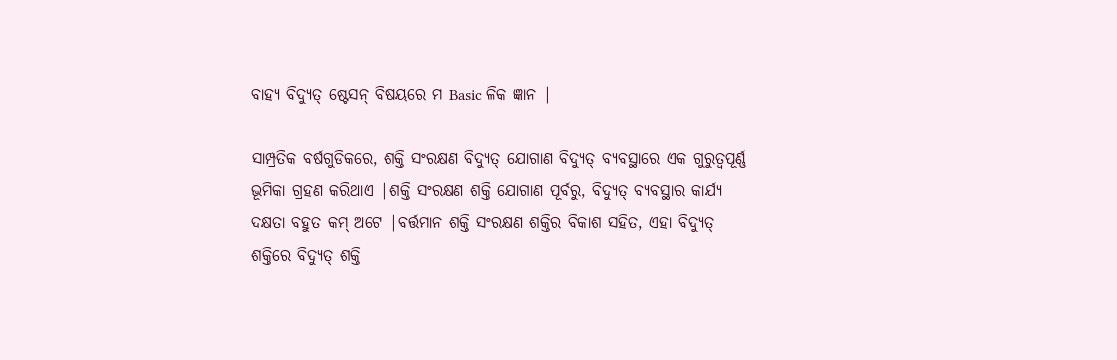ବାହ୍ୟ ବିଦ୍ୟୁତ୍ ଷ୍ଟେସନ୍ ବିଷୟରେ ମ Basic ଳିକ ଜ୍ଞାନ |

ସାମ୍ପ୍ରତିକ ବର୍ଷଗୁଡିକରେ, ଶକ୍ତି ସଂରକ୍ଷଣ ବିଦ୍ୟୁତ୍ ଯୋଗାଣ ବିଦ୍ୟୁତ୍ ବ୍ୟବସ୍ଥାରେ ଏକ ଗୁରୁତ୍ୱପୂର୍ଣ୍ଣ ଭୂମିକା ଗ୍ରହଣ କରିଥାଏ |ଶକ୍ତି ସଂରକ୍ଷଣ ଶକ୍ତି ଯୋଗାଣ ପୂର୍ବରୁ, ବିଦ୍ୟୁତ୍ ବ୍ୟବସ୍ଥାର କାର୍ଯ୍ୟ ଦକ୍ଷତା ବହୁତ କମ୍ ଅଟେ |ବର୍ତ୍ତମାନ ଶକ୍ତି ସଂରକ୍ଷଣ ଶକ୍ତିର ବିକାଶ ସହିତ, ଏହା ବିଦ୍ୟୁତ୍ ଶକ୍ତିରେ ବିଦ୍ୟୁତ୍ ଶକ୍ତି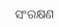ସଂରକ୍ଷଣ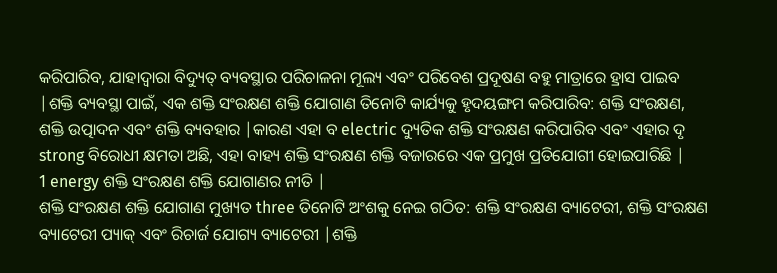କରିପାରିବ, ଯାହାଦ୍ୱାରା ବିଦ୍ୟୁତ୍ ବ୍ୟବସ୍ଥାର ପରିଚାଳନା ମୂଲ୍ୟ ଏବଂ ପରିବେଶ ପ୍ରଦୂଷଣ ବହୁ ମାତ୍ରାରେ ହ୍ରାସ ପାଇବ |ଶକ୍ତି ବ୍ୟବସ୍ଥା ପାଇଁ, ଏକ ଶକ୍ତି ସଂରକ୍ଷଣ ଶକ୍ତି ଯୋଗାଣ ତିନୋଟି କାର୍ଯ୍ୟକୁ ହୃଦୟଙ୍ଗମ କରିପାରିବ: ଶକ୍ତି ସଂରକ୍ଷଣ, ଶକ୍ତି ଉତ୍ପାଦନ ଏବଂ ଶକ୍ତି ବ୍ୟବହାର |କାରଣ ଏହା ବ electric ଦ୍ୟୁତିକ ଶକ୍ତି ସଂରକ୍ଷଣ କରିପାରିବ ଏବଂ ଏହାର ଦୃ strong ବିରୋଧୀ କ୍ଷମତା ଅଛି, ଏହା ବାହ୍ୟ ଶକ୍ତି ସଂରକ୍ଷଣ ଶକ୍ତି ବଜାରରେ ଏକ ପ୍ରମୁଖ ପ୍ରତିଯୋଗୀ ହୋଇପାରିଛି |
1 energy ଶକ୍ତି ସଂରକ୍ଷଣ ଶକ୍ତି ଯୋଗାଣର ନୀତି |
ଶକ୍ତି ସଂରକ୍ଷଣ ଶକ୍ତି ଯୋଗାଣ ମୁଖ୍ୟତ three ତିନୋଟି ଅଂଶକୁ ନେଇ ଗଠିତ: ଶକ୍ତି ସଂରକ୍ଷଣ ବ୍ୟାଟେରୀ, ଶକ୍ତି ସଂରକ୍ଷଣ ବ୍ୟାଟେରୀ ପ୍ୟାକ୍ ଏବଂ ରିଚାର୍ଜ ଯୋଗ୍ୟ ବ୍ୟାଟେରୀ |ଶକ୍ତି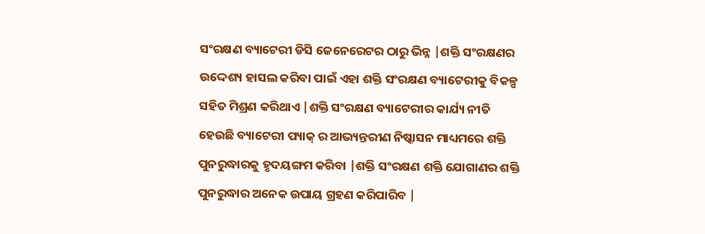ସଂରକ୍ଷଣ ବ୍ୟାଟେରୀ ଡିସି ଜେନେରେଟର ଠାରୁ ଭିନ୍ନ |ଶକ୍ତି ସଂରକ୍ଷଣର ଉଦ୍ଦେଶ୍ୟ ହାସଲ କରିବା ପାଇଁ ଏହା ଶକ୍ତି ସଂରକ୍ଷଣ ବ୍ୟାଟେରୀକୁ ବିକଳ୍ପ ସହିତ ମିଶ୍ରଣ କରିଥାଏ |ଶକ୍ତି ସଂରକ୍ଷଣ ବ୍ୟାଟେରୀର କାର୍ଯ୍ୟ ନୀତି ହେଉଛି ବ୍ୟାଟେରୀ ପ୍ୟାକ୍ ର ଆଭ୍ୟନ୍ତରୀଣ ନିଷ୍କାସନ ମାଧ୍ୟମରେ ଶକ୍ତି ପୁନରୁଦ୍ଧାରକୁ ହୃଦୟଙ୍ଗମ କରିବା |ଶକ୍ତି ସଂରକ୍ଷଣ ଶକ୍ତି ଯୋଗାଣର ଶକ୍ତି ପୁନରୁଦ୍ଧାର ଅନେକ ଉପାୟ ଗ୍ରହଣ କରିପାରିବ |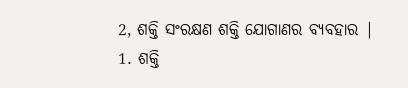2, ଶକ୍ତି ସଂରକ୍ଷଣ ଶକ୍ତି ଯୋଗାଣର ବ୍ୟବହାର |
1. ଶକ୍ତି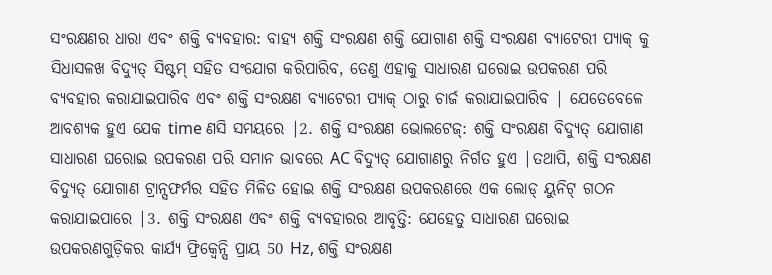ସଂରକ୍ଷଣର ଧାରା ଏବଂ ଶକ୍ତି ବ୍ୟବହାର: ବାହ୍ୟ ଶକ୍ତି ସଂରକ୍ଷଣ ଶକ୍ତି ଯୋଗାଣ ଶକ୍ତି ସଂରକ୍ଷଣ ବ୍ୟାଟେରୀ ପ୍ୟାକ୍ କୁ ସିଧାସଳଖ ବିଦ୍ୟୁତ୍ ସିଷ୍ଟମ୍ ସହିତ ସଂଯୋଗ କରିପାରିବ, ତେଣୁ ଏହାକୁ ସାଧାରଣ ଘରୋଇ ଉପକରଣ ପରି ବ୍ୟବହାର କରାଯାଇପାରିବ ଏବଂ ଶକ୍ତି ସଂରକ୍ଷଣ ବ୍ୟାଟେରୀ ପ୍ୟାକ୍ ଠାରୁ ଚାର୍ଜ କରାଯାଇପାରିବ | ଯେତେବେଳେ ଆବଶ୍ୟକ ହୁଏ ଯେକ time ଣସି ସମୟରେ |2. ଶକ୍ତି ସଂରକ୍ଷଣ ଭୋଲଟେଜ୍: ଶକ୍ତି ସଂରକ୍ଷଣ ବିଦ୍ୟୁତ୍ ଯୋଗାଣ ସାଧାରଣ ଘରୋଇ ଉପକରଣ ପରି ସମାନ ଭାବରେ AC ବିଦ୍ୟୁତ୍ ଯୋଗାଣରୁ ନିର୍ଗତ ହୁଏ |ତଥାପି, ଶକ୍ତି ସଂରକ୍ଷଣ ବିଦ୍ୟୁତ୍ ଯୋଗାଣ ଟ୍ରାନ୍ସଫର୍ମର ସହିତ ମିଳିତ ହୋଇ ଶକ୍ତି ସଂରକ୍ଷଣ ଉପକରଣରେ ଏକ ଲୋଡ୍ ୟୁନିଟ୍ ଗଠନ କରାଯାଇପାରେ |3. ଶକ୍ତି ସଂରକ୍ଷଣ ଏବଂ ଶକ୍ତି ବ୍ୟବହାରର ଆବୃତ୍ତି: ଯେହେତୁ ସାଧାରଣ ଘରୋଇ ଉପକରଣଗୁଡ଼ିକର କାର୍ଯ୍ୟ ଫ୍ରିକ୍ୱେନ୍ସି ପ୍ରାୟ 50 Hz, ଶକ୍ତି ସଂରକ୍ଷଣ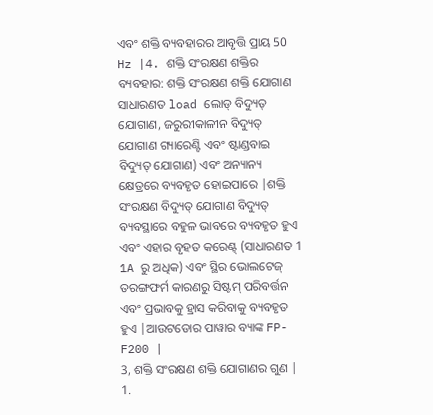ଏବଂ ଶକ୍ତି ବ୍ୟବହାରର ଆବୃତ୍ତି ପ୍ରାୟ 50 Hz |4. ଶକ୍ତି ସଂରକ୍ଷଣ ଶକ୍ତିର ବ୍ୟବହାର: ଶକ୍ତି ସଂରକ୍ଷଣ ଶକ୍ତି ଯୋଗାଣ ସାଧାରଣତ load ଲୋଡ୍ ବିଦ୍ୟୁତ୍ ଯୋଗାଣ, ଜରୁରୀକାଳୀନ ବିଦ୍ୟୁତ୍ ଯୋଗାଣ ଗ୍ୟାରେଣ୍ଟି ଏବଂ ଷ୍ଟାଣ୍ଡବାଇ ବିଦ୍ୟୁତ୍ ଯୋଗାଣ) ଏବଂ ଅନ୍ୟାନ୍ୟ କ୍ଷେତ୍ରରେ ବ୍ୟବହୃତ ହୋଇପାରେ |ଶକ୍ତି ସଂରକ୍ଷଣ ବିଦ୍ୟୁତ୍ ଯୋଗାଣ ବିଦ୍ୟୁତ୍ ବ୍ୟବସ୍ଥାରେ ବହୁଳ ଭାବରେ ବ୍ୟବହୃତ ହୁଏ ଏବଂ ଏହାର ବୃହତ କରେଣ୍ଟ୍ (ସାଧାରଣତ 1 1A ରୁ ଅଧିକ) ଏବଂ ସ୍ଥିର ଭୋଲଟେଜ୍ ତରଙ୍ଗଫର୍ମ କାରଣରୁ ସିଷ୍ଟମ୍ ପରିବର୍ତ୍ତନ ଏବଂ ପ୍ରଭାବକୁ ହ୍ରାସ କରିବାକୁ ବ୍ୟବହୃତ ହୁଏ |ଆଉଟଡୋର ପାୱାର ବ୍ୟାଙ୍କ FP-F200 |
3, ଶକ୍ତି ସଂରକ୍ଷଣ ଶକ୍ତି ଯୋଗାଣର ଗୁଣ |
1.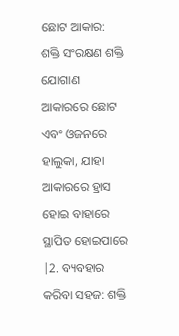ଛୋଟ ଆକାର: ଶକ୍ତି ସଂରକ୍ଷଣ ଶକ୍ତି ଯୋଗାଣ ଆକାରରେ ଛୋଟ ଏବଂ ଓଜନରେ ହାଲୁକା, ଯାହା ଆକାରରେ ହ୍ରାସ ହୋଇ ବାହାରେ ସ୍ଥାପିତ ହୋଇପାରେ |2. ବ୍ୟବହାର କରିବା ସହଜ: ଶକ୍ତି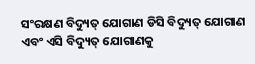ସଂରକ୍ଷଣ ବିଦ୍ୟୁତ୍ ଯୋଗାଣ ଡିସି ବିଦ୍ୟୁତ୍ ଯୋଗାଣ ଏବଂ ଏସି ବିଦ୍ୟୁତ୍ ଯୋଗାଣକୁ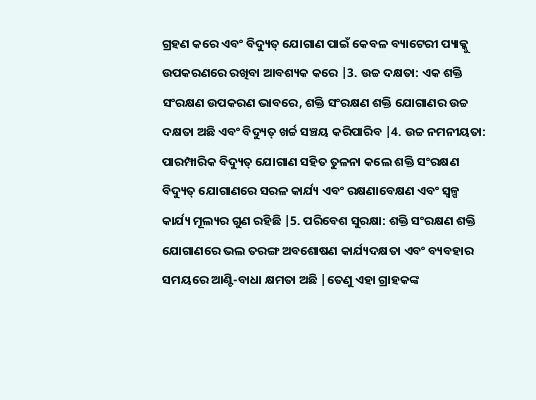ଗ୍ରହଣ କରେ ଏବଂ ବିଦ୍ୟୁତ୍ ଯୋଗାଣ ପାଇଁ କେବଳ ବ୍ୟାଟେରୀ ପ୍ୟାକ୍କୁ ଉପକରଣରେ ରଖିବା ଆବଶ୍ୟକ କରେ |3. ଉଚ୍ଚ ଦକ୍ଷତା: ଏକ ଶକ୍ତି ସଂରକ୍ଷଣ ଉପକରଣ ଭାବରେ, ଶକ୍ତି ସଂରକ୍ଷଣ ଶକ୍ତି ଯୋଗାଣର ଉଚ୍ଚ ଦକ୍ଷତା ଅଛି ଏବଂ ବିଦ୍ୟୁତ୍ ଖର୍ଚ୍ଚ ସଞ୍ଚୟ କରିପାରିବ |4. ଉଚ୍ଚ ନମନୀୟତା: ପାରମ୍ପାରିକ ବିଦ୍ୟୁତ୍ ଯୋଗାଣ ସହିତ ତୁଳନା କଲେ ଶକ୍ତି ସଂରକ୍ଷଣ ବିଦ୍ୟୁତ୍ ଯୋଗାଣରେ ସରଳ କାର୍ଯ୍ୟ ଏବଂ ରକ୍ଷଣାବେକ୍ଷଣ ଏବଂ ସ୍ୱଳ୍ପ କାର୍ଯ୍ୟ ମୂଲ୍ୟର ଗୁଣ ରହିଛି |5. ପରିବେଶ ସୁରକ୍ଷା: ଶକ୍ତି ସଂରକ୍ଷଣ ଶକ୍ତି ଯୋଗାଣରେ ଭଲ ତରଙ୍ଗ ଅବଶୋଷଣ କାର୍ଯ୍ୟଦକ୍ଷତା ଏବଂ ବ୍ୟବହାର ସମୟରେ ଆଣ୍ଟି-ବାଧା କ୍ଷମତା ଅଛି |ତେଣୁ ଏହା ଗ୍ରାହକଙ୍କ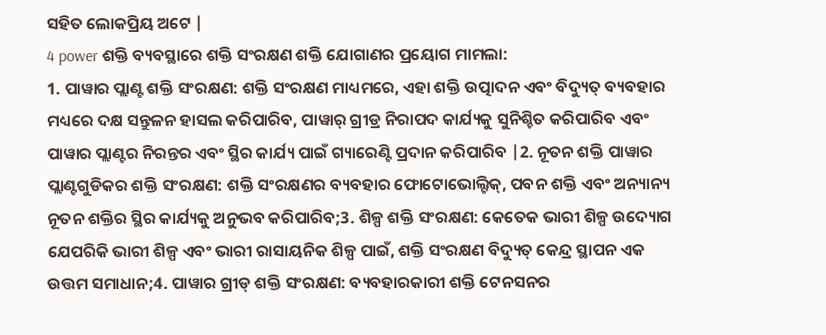ସହିତ ଲୋକପ୍ରିୟ ଅଟେ |
4 power ଶକ୍ତି ବ୍ୟବସ୍ଥାରେ ଶକ୍ତି ସଂରକ୍ଷଣ ଶକ୍ତି ଯୋଗାଣର ପ୍ରୟୋଗ ମାମଲା:
1. ପାୱାର ପ୍ଲାଣ୍ଟ ଶକ୍ତି ସଂରକ୍ଷଣ: ଶକ୍ତି ସଂରକ୍ଷଣ ମାଧ୍ୟମରେ, ଏହା ଶକ୍ତି ଉତ୍ପାଦନ ଏବଂ ବିଦ୍ୟୁତ୍ ବ୍ୟବହାର ମଧ୍ୟରେ ଦକ୍ଷ ସନ୍ତୁଳନ ହାସଲ କରିପାରିବ, ପାୱାର୍ ଗ୍ରୀଡ୍ର ନିରାପଦ କାର୍ଯ୍ୟକୁ ସୁନିଶ୍ଚିତ କରିପାରିବ ଏବଂ ପାୱାର ପ୍ଲାଣ୍ଟର ନିରନ୍ତର ଏବଂ ସ୍ଥିର କାର୍ଯ୍ୟ ପାଇଁ ଗ୍ୟାରେଣ୍ଟି ପ୍ରଦାନ କରିପାରିବ |2. ନୂତନ ଶକ୍ତି ପାୱାର ପ୍ଲାଣ୍ଟଗୁଡିକର ଶକ୍ତି ସଂରକ୍ଷଣ: ଶକ୍ତି ସଂରକ୍ଷଣର ବ୍ୟବହାର ଫୋଟୋଭୋଲ୍ଟିକ୍, ପବନ ଶକ୍ତି ଏବଂ ଅନ୍ୟାନ୍ୟ ନୂତନ ଶକ୍ତିର ସ୍ଥିର କାର୍ଯ୍ୟକୁ ଅନୁଭବ କରିପାରିବ;3. ଶିଳ୍ପ ଶକ୍ତି ସଂରକ୍ଷଣ: କେତେକ ଭାରୀ ଶିଳ୍ପ ଉଦ୍ୟୋଗ ଯେପରିକି ଭାରୀ ଶିଳ୍ପ ଏବଂ ଭାରୀ ରାସାୟନିକ ଶିଳ୍ପ ପାଇଁ, ଶକ୍ତି ସଂରକ୍ଷଣ ବିଦ୍ୟୁତ୍ କେନ୍ଦ୍ର ସ୍ଥାପନ ଏକ ଉତ୍ତମ ସମାଧାନ;4. ପାୱାର ଗ୍ରୀଡ୍ ଶକ୍ତି ସଂରକ୍ଷଣ: ବ୍ୟବହାରକାରୀ ଶକ୍ତି ଟେନସନର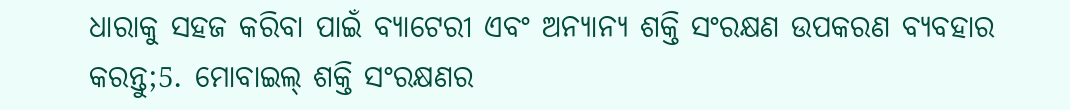ଧାରାକୁ ସହଜ କରିବା ପାଇଁ ବ୍ୟାଟେରୀ ଏବଂ ଅନ୍ୟାନ୍ୟ ଶକ୍ତି ସଂରକ୍ଷଣ ଉପକରଣ ବ୍ୟବହାର କରନ୍ତୁ;5. ମୋବାଇଲ୍ ଶକ୍ତି ସଂରକ୍ଷଣର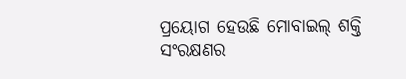ପ୍ରୟୋଗ ହେଉଛି ମୋବାଇଲ୍ ଶକ୍ତି ସଂରକ୍ଷଣର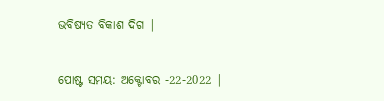ଭବିଷ୍ୟତ ବିକାଶ ଦିଗ |


ପୋଷ୍ଟ ସମୟ: ଅକ୍ଟୋବର -22-2022 |